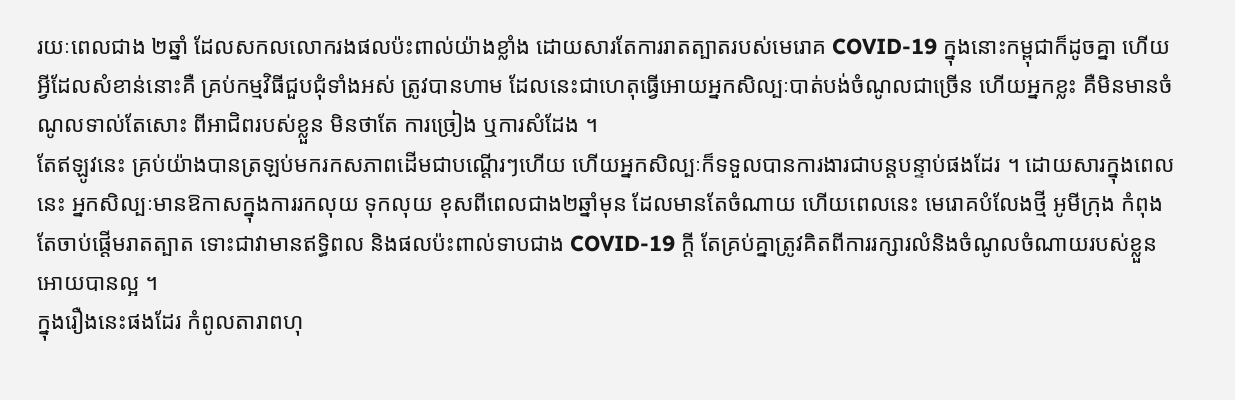រយៈពេលជាង ២ឆ្នាំ ដែលសកលលោករងផលប៉ះពាល់យ៉ាងខ្លាំង ដោយសារតែការរាតត្បាតរបស់មេរោគ COVID-19 ក្នុងនោះកម្ពុជាក៏ដូចគ្នា ហើយអ្វីដែលសំខាន់នោះគឺ គ្រប់កម្មវិធីជួបជុំទាំងអស់ ត្រូវបានហាម ដែលនេះជាហេតុធ្វើអោយអ្នកសិល្បៈបាត់បង់ចំណូលជាច្រើន ហើយអ្នកខ្លះ គឺមិនមានចំណូលទាល់តែសោះ ពីអាជិពរបស់ខ្លួន មិនថាតែ ការច្រៀង ឬការសំដែង ។
តែឥឡូវនេះ គ្រប់យ៉ាងបានត្រឡប់មករកសភាពដើមជាបណ្ដើរៗហើយ ហើយអ្នកសិល្បៈក៏ទទួលបានការងារជាបន្តបន្ទាប់ផងដែរ ។ ដោយសារក្នុងពេលនេះ អ្នកសិល្បៈមានឱកាសក្នុងការរកលុយ ទុកលុយ ខុសពីពេលជាង២ឆ្នាំមុន ដែលមានតែចំណាយ ហើយពេលនេះ មេរោគបំលែងថ្មី អូមីក្រុង កំពុងតែចាប់ផ្ដើមរាតត្បាត ទោះជាវាមានឥទ្ធិពល និងផលប៉ះពាល់ទាបជាង COVID-19 ក្ដី តែគ្រប់គ្នាត្រូវគិតពីការរក្សារលំនិងចំណូលចំណាយរបស់ខ្លួនអោយបានល្អ ។
ក្នុងរឿងនេះផងដែរ កំពូលតារាពហុ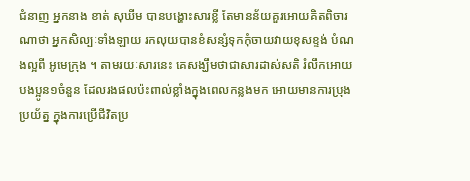ជំនាញ អ្នកនាង ខាត់ សុឃីម បានបង្ហោះសារខ្លី តែមានន័យគួរអោយគិតពិចារណាថា អ្នកសិល្បៈទាំងឡាយ រកលុយបានខំសន្សំទុកកុំចាយវាយខុសខ្ទង់ បំណងល្អពី អូមេក្រុង ។ តាមរយៈសារនេះ គេសង្ឃឹមថាជាសារដាស់សតិ រំលឹកអោយបងប្អូន១ចំនួន ដែលរងផលប៉ះពាល់ខ្លាំងក្នុងពេលកន្លងមក អោយមានការប្រុងប្រយ័ត្ន ក្នុងការប្រើជីវិតប្រ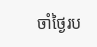ចាំថ្ងៃរប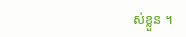ស់ខ្លួន ។